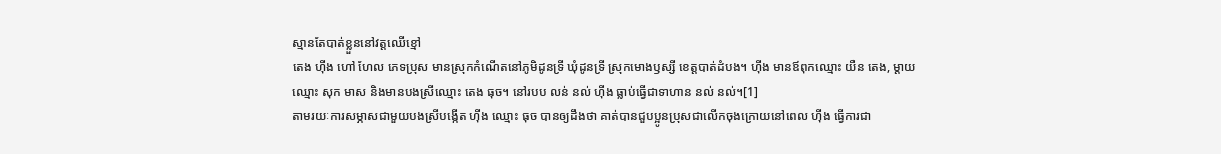ស្មានតែបាត់ខ្លួននៅវត្តឈើខ្មៅ
តេង ហ៊ីង ហៅ ហែល ភេទប្រុស មានស្រុកកំណើតនៅភូមិដូនទ្រី ឃុំដូនទ្រី ស្រុកមោងឫស្សី ខេត្តបាត់ដំបង។ ហ៊ីង មានឪពុកឈ្មោះ យឺន តេង, ម្ដាយឈ្មោះ សុក មាស និងមានបងស្រីឈ្មោះ តេង ធុច។ នៅរបប លន់ នល់ ហ៊ីង ធ្លាប់ធ្វើជាទាហាន នល់ នល់។[1]
តាមរយៈការសម្ភាសជាមួយបងស្រីបង្កើត ហ៊ីង ឈ្មោះ ធុច បានឲ្យដឹងថា គាត់បានជួបប្អូនប្រុសជាលើកចុងក្រោយនៅពេល ហ៊ីង ធ្វើការជា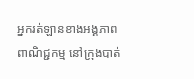អ្នករត់ឡានខាងអង្គភាពពាណិជ្ជកម្ម នៅក្រុងបាត់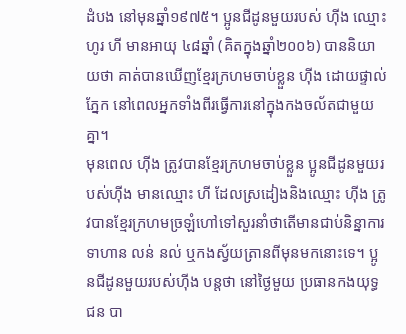ដំបង នៅមុនឆ្នាំ១៩៧៥។ ប្អូនជីដូនមួយរបស់ ហ៊ីង ឈ្មោះ ហូរ ហី មានអាយុ ៤៨ឆ្នាំ (គិតក្នុងឆ្នាំ២០០៦) បាននិយាយថា គាត់បានឃើញខ្មែរក្រហមចាប់ខ្លួន ហ៊ីង ដោយផ្ទាល់ភ្នែក នៅពេលអ្នកទាំងពីរធ្វើការនៅក្នុងកងចល័តជាមួយគ្នា។
មុនពេល ហ៊ីង ត្រូវបានខ្មែរក្រហមចាប់ខ្លួន ប្អូនជីដូនមួយរបស់ហ៊ីង មានឈ្មោះ ហី ដែលស្រដៀងនិងឈ្មោះ ហ៊ីង ត្រូវបានខ្មែរក្រហមច្រឡំហៅទៅសួរនាំថាតើមានជាប់និន្នាការទាហាន លន់ នល់ ឬកងស្វ័យត្រានពីមុនមកនោះទេ។ ប្អូនជីដូនមួយរបស់ហ៊ីង បន្តថា នៅថ្ងៃមួយ ប្រធានកងយុទ្ធជន បា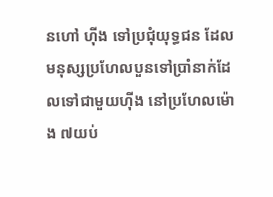នហៅ ហ៊ីង ទៅប្រជុំយុទ្ធជន ដែលមនុស្សប្រហែលបួនទៅប្រាំនាក់ដែលទៅជាមួយហ៊ីង នៅប្រហែលម៉ោង ៧យប់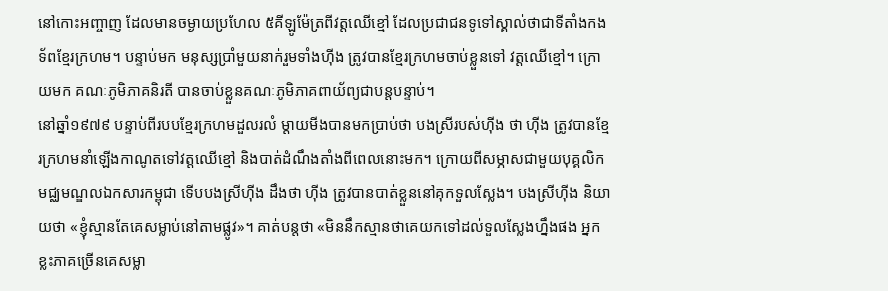នៅកោះអញ្ចាញ ដែលមានចម្ងាយប្រហែល ៥គីឡូម៉ែត្រពីវត្តឈើខ្មៅ ដែលប្រជាជនទូទៅស្គាល់ថាជាទីតាំងកងទ័ពខ្មែរក្រហម។ បន្ទាប់មក មនុស្សប្រាំមួយនាក់រួមទាំងហ៊ីង ត្រូវបានខ្មែរក្រហមចាប់ខ្លួនទៅ វត្តឈើខ្មៅ។ ក្រោយមក គណៈភូមិភាគនិរតី បានចាប់ខ្លួនគណៈភូមិភាគពាយ័ព្យជាបន្តបន្ទាប់។
នៅឆ្នាំ១៩៧៩ បន្ទាប់ពីរបបខ្មែរក្រហមដួលរលំ ម្ដាយមីងបានមកប្រាប់ថា បងស្រីរបស់ហ៊ីង ថា ហ៊ីង ត្រូវបានខ្មែរក្រហមនាំឡើងកាណូតទៅវត្តឈើខ្មៅ និងបាត់ដំណឹងតាំងពីពេលនោះមក។ ក្រោយពីសម្ភាសជាមួយបុគ្គលិកមជ្ឈមណ្ឌលឯកសារកម្ពុជា ទើបបងស្រីហ៊ីង ដឹងថា ហ៊ីង ត្រូវបានបាត់ខ្លួននៅគុកទួលស្លែង។ បងស្រីហ៊ីង និយាយថា «ខ្ញុំស្មានតែគេសម្លាប់នៅតាមផ្លូវ»។ គាត់បន្តថា «មិននឹកស្មានថាគេយកទៅដល់ទួលស្លែងហ្នឹងផង អ្នកខ្លះភាគច្រើនគេសម្លា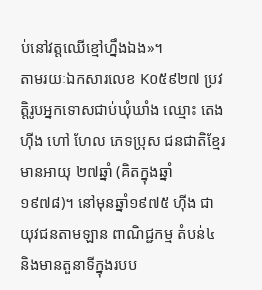ប់នៅវត្តឈើខ្មៅហ្នឹងឯង»។
តាមរយៈឯកសារលេខ K០៥៩២៧ ប្រវត្តិរូបអ្នកទោសជាប់ឃុំឃាំង ឈ្មោះ តេង ហ៊ីង ហៅ ហែល ភេទប្រុស ជនជាតិខ្មែរ មានអាយុ ២៧ឆ្នាំ (គិតក្នុងឆ្នាំ១៩៧៨)។ នៅមុនឆ្នាំ១៩៧៥ ហ៊ីង ជាយុវជនតាមឡាន ពាណិជ្ជកម្ម តំបន់៤ និងមានតួនាទីក្នុងរបប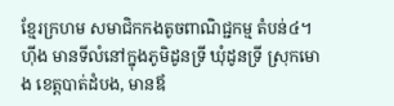ខ្មែរក្រហម សមាជិកកងតូចពាណិជ្ជកម្ម តំបន់៤។ ហ៊ីង មានទីលំនៅក្នុងភូមិដូនទ្រី ឃុំដូនទ្រី ស្រុកមោង ខេត្តបាត់ដំបង, មានឪ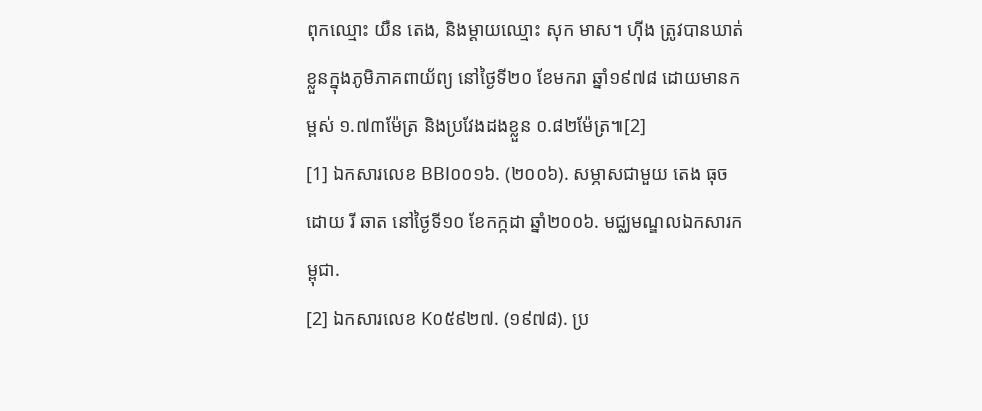ពុកឈ្មោះ យឺន តេង, និងម្ដាយឈ្មោះ សុក មាស។ ហ៊ីង ត្រូវបានឃាត់ខ្លួនក្នុងភូមិភាគពាយ័ព្យ នៅថ្ងៃទី២០ ខែមករា ឆ្នាំ១៩៧៨ ដោយមានកម្ពស់ ១.៧៣ម៉ែត្រ និងប្រវែងដងខ្លួន ០.៨២ម៉ែត្រ៕[2]
[1] ឯកសារលេខ BBI០០១៦. (២០០៦). សម្ភាសជាមួយ តេង ធុច ដោយ រី ឆាត នៅថ្ងៃទី១០ ខែកក្កដា ឆ្នាំ២០០៦. មជ្ឈមណ្ឌលឯកសារកម្ពុជា.
[2] ឯកសារលេខ K០៥៩២៧. (១៩៧៨). ប្រ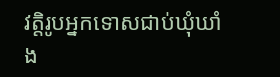វត្តិរូបអ្នកទោសជាប់ឃុំឃាំង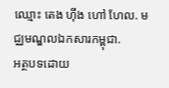ឈ្មោះ តេង ហ៊ីង ហៅ ហែល. មជ្ឈមណ្ឌលឯកសារកម្ពុជា.
អត្ថបទដោយ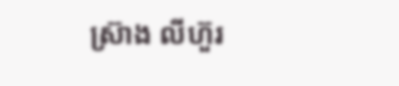ស្រ៊ាង លីហ៊ួរ